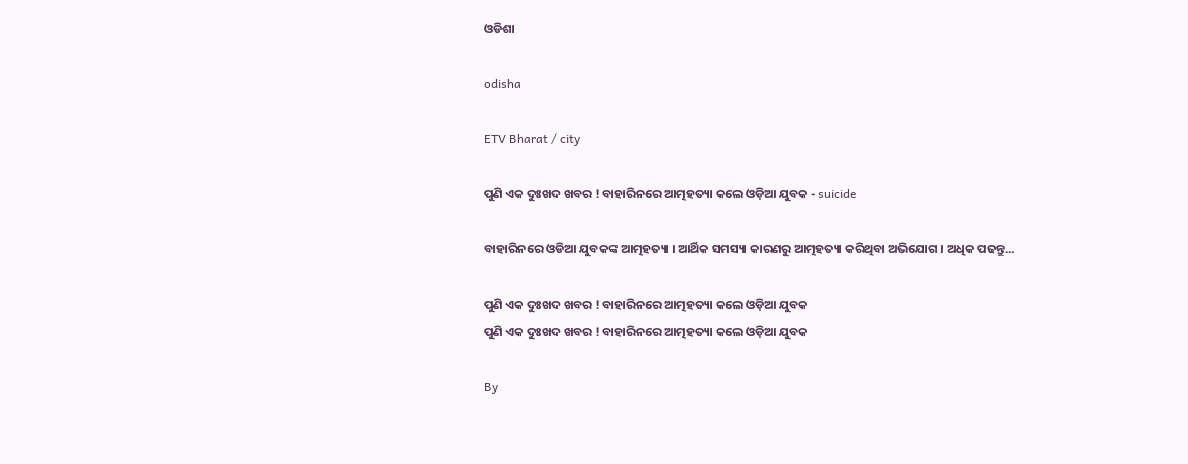ଓଡିଶା

odisha

ETV Bharat / city

ପୁଣି ଏକ ଦୁଃଖଦ ଖବର ! ବାହାରିନରେ ଆତ୍ମହତ୍ୟା କଲେ ଓଡ଼ିଆ ଯୁବକ - suicide

ବାହାରିନରେ ଓଡିଆ ଯୁବକଙ୍କ ଆତ୍ମହତ୍ୟା । ଆର୍ଥିକ ସମସ୍ୟା କାରଣରୁ ଆତ୍ମହତ୍ୟା କରିଥିବା ଅଭିଯୋଗ । ଅଧିକ ପଢନ୍ତୁ...

ପୁଣି ଏକ ଦୁଃଖଦ ଖବର ! ବାହାରିନରେ ଆତ୍ମହତ୍ୟା କଲେ ଓଡ଼ିଆ ଯୁବକ
ପୁଣି ଏକ ଦୁଃଖଦ ଖବର ! ବାହାରିନରେ ଆତ୍ମହତ୍ୟା କଲେ ଓଡ଼ିଆ ଯୁବକ

By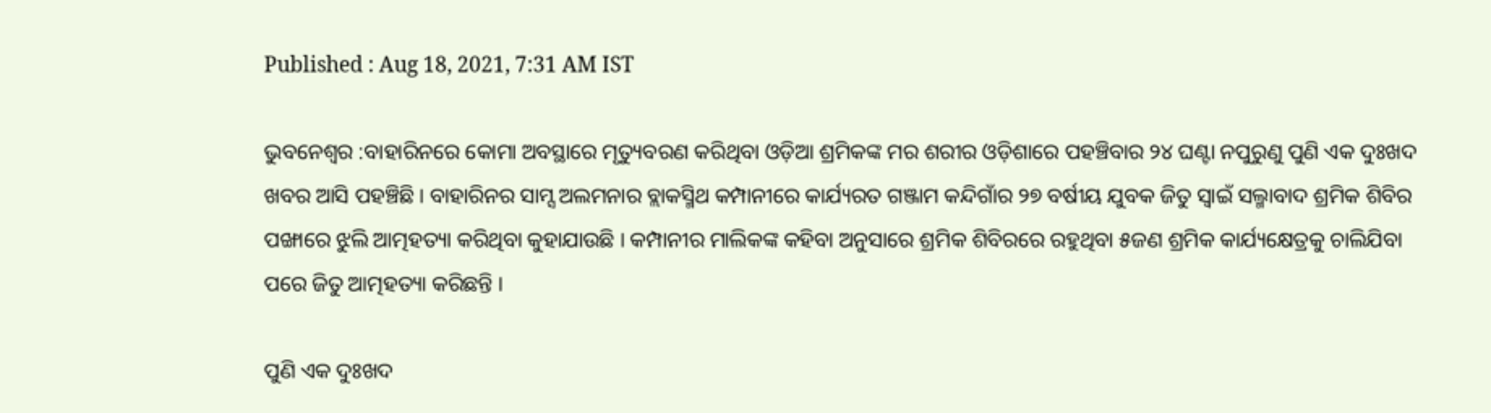Published : Aug 18, 2021, 7:31 AM IST

ଭୁବନେଶ୍ବର :ବାହାରିନରେ କୋମା ଅବସ୍ଥାରେ ମୃତ୍ୟୁବରଣ କରିଥିବା ଓଡ଼ିଆ ଶ୍ରମିକଙ୍କ ମର ଶରୀର ଓଡ଼ିଶାରେ ପହଞ୍ଚିବାର ୨୪ ଘଣ୍ଟା ନପୁରୁଣୁ ପୁଣି ଏକ ଦୁଃଖଦ ଖବର ଆସି ପହଞ୍ଚିଛି । ବାହାରିନର ସାମ୍ସ ଅଲମନାର ବ୍ଲାକସ୍ମିଥ କମ୍ପାନୀରେ କାର୍ଯ୍ୟରତ ଗଞ୍ଜାମ କନ୍ଦିଗାଁର ୨୭ ବର୍ଷୀୟ ଯୁବକ ଜିତୁ ସ୍ୱାଇଁ ସଲ୍ମାବାଦ ଶ୍ରମିକ ଶିବିର ପଙ୍ଖାରେ ଝୁଲି ଆତ୍ମହତ୍ୟା କରିଥିବା କୁହାଯାଉଛି । କମ୍ପାନୀର ମାଲିକଙ୍କ କହିବା ଅନୁସାରେ ଶ୍ରମିକ ଶିବିରରେ ରହୁଥିବା ୫ଜଣ ଶ୍ରମିକ କାର୍ଯ୍ୟକ୍ଷେତ୍ରକୁ ଚାଲିଯିବା ପରେ ଜିତୁ ଆତ୍ମହତ୍ୟା କରିଛନ୍ତି ।

ପୁଣି ଏକ ଦୁଃଖଦ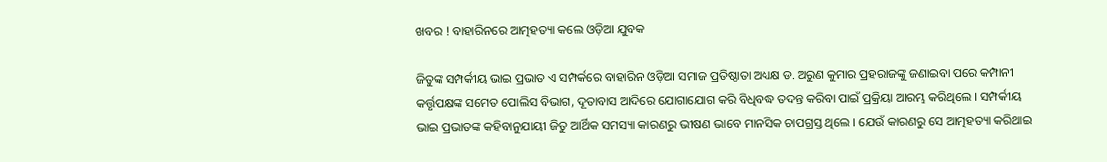ଖବର ! ବାହାରିନରେ ଆତ୍ମହତ୍ୟା କଲେ ଓଡ଼ିଆ ଯୁବକ

ଜିତୁଙ୍କ ସମ୍ପର୍କୀୟ ଭାଇ ପ୍ରଭାତ ଏ ସମ୍ପର୍କରେ ବାହାରିନ ଓଡ଼ିଆ ସମାଜ ପ୍ରତିଷ୍ଠାତା ଅଧ୍ୟକ୍ଷ ଡ. ଅରୁଣ କୁମାର ପ୍ରହରାଜଙ୍କୁ ଜଣାଇବା ପରେ କମ୍ପାନୀ କର୍ତ୍ତୃପକ୍ଷଙ୍କ ସମେତ ପୋଲିସ ବିଭାଗ, ଦୂତାବାସ ଆଦିରେ ଯୋଗାଯୋଗ କରି ବିଧିବଦ୍ଧ ତଦନ୍ତ କରିବା ପାଇଁ ପ୍ରକ୍ରିୟା ଆରମ୍ଭ କରିଥିଲେ । ସମ୍ପର୍କୀୟ ଭାଇ ପ୍ରଭାତଙ୍କ କହିବାନୁଯାୟୀ ଜିତୁ ଆର୍ଥିକ ସମସ୍ୟା କାରଣରୁ ଭୀଷଣ ଭାବେ ମାନସିକ ଚାପଗ୍ରସ୍ତ ଥିଲେ । ଯେଉଁ କାରଣରୁ ସେ ଆତ୍ମହତ୍ୟା କରିଥାଇ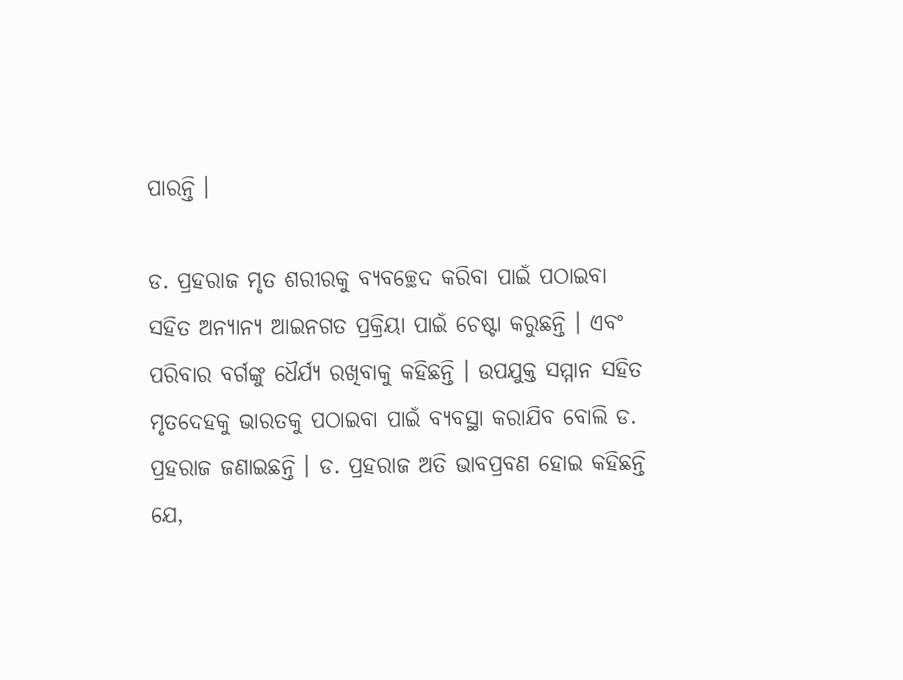ପାରନ୍ତି ।

ଡ. ପ୍ରହରାଜ ମୃତ ଶରୀରକୁ ବ୍ୟବଚ୍ଛେଦ କରିବା ପାଇଁ ପଠାଇବା ସହିତ ଅନ୍ୟାନ୍ୟ ଆଇନଗତ ପ୍ରକ୍ରିୟା ପାଇଁ ଚେଷ୍ଟା କରୁଛନ୍ତି । ଏବଂ ପରିବାର ବର୍ଗଙ୍କୁ ଧୈର୍ଯ୍ୟ ରଖିବାକୁ କହିଛନ୍ତି । ଉପଯୁକ୍ତ ସମ୍ମାନ ସହିତ ମୃତଦେହକୁ ଭାରତକୁ ପଠାଇବା ପାଇଁ ବ୍ୟବସ୍ଥା କରାଯିବ ବୋଲି ଡ. ପ୍ରହରାଜ ଜଣାଇଛନ୍ତି । ଡ. ପ୍ରହରାଜ ଅତି ଭାବପ୍ରବଣ ହୋଇ କହିଛନ୍ତି ଯେ,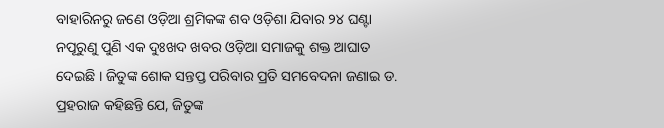ବାହାରିନରୁ ଜଣେ ଓଡ଼ିଆ ଶ୍ରମିକଙ୍କ ଶବ ଓଡ଼ିଶା ଯିବାର ୨୪ ଘଣ୍ଟା ନପୂରୁଣୁ ପୁଣି ଏକ ଦୁଃଖଦ ଖବର ଓଡ଼ିଆ ସମାଜକୁ ଶକ୍ତ ଆଘାତ ଦେଇଛି । ଜିତୁଙ୍କ ଶୋକ ସନ୍ତପ୍ତ ପରିବାର ପ୍ରତି ସମବେଦନା ଜଣାଇ ଡ. ପ୍ରହରାଜ କହିଛନ୍ତି ଯେ, ଜିତୁଙ୍କ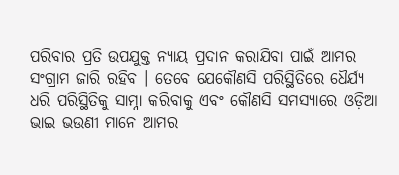ପରିବାର ପ୍ରତି ଉପଯୁକ୍ତ ନ୍ୟାୟ ପ୍ରଦାନ କରାଯିବା ପାଇଁ ଆମର ସଂଗ୍ରାମ ଜାରି ରହିବ । ତେବେ ଯେକୌଣସି ପରିସ୍ଥିତିରେ ଧୈର୍ଯ୍ୟ ଧରି ପରିସ୍ଥିତିକୁ ସାମ୍ନା କରିବାକୁ ଏବଂ କୌଣସି ସମସ୍ୟାରେ ଓଡ଼ିଆ ଭାଇ ଭଉଣୀ ମାନେ ଆମର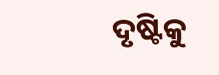ଦୃଷ୍ଟିକୁ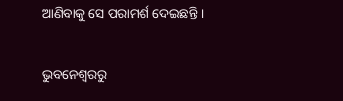ଆଣିବାକୁ ସେ ପରାମର୍ଶ ଦେଇଛନ୍ତି ।

ଭୁବନେଶ୍ବରରୁ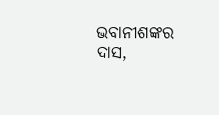ଭବାନୀଶଙ୍କର ଦାସ,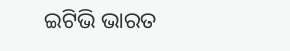ଇଟିଭି ଭାରତ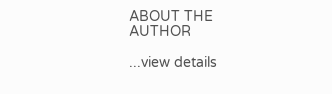ABOUT THE AUTHOR

...view details